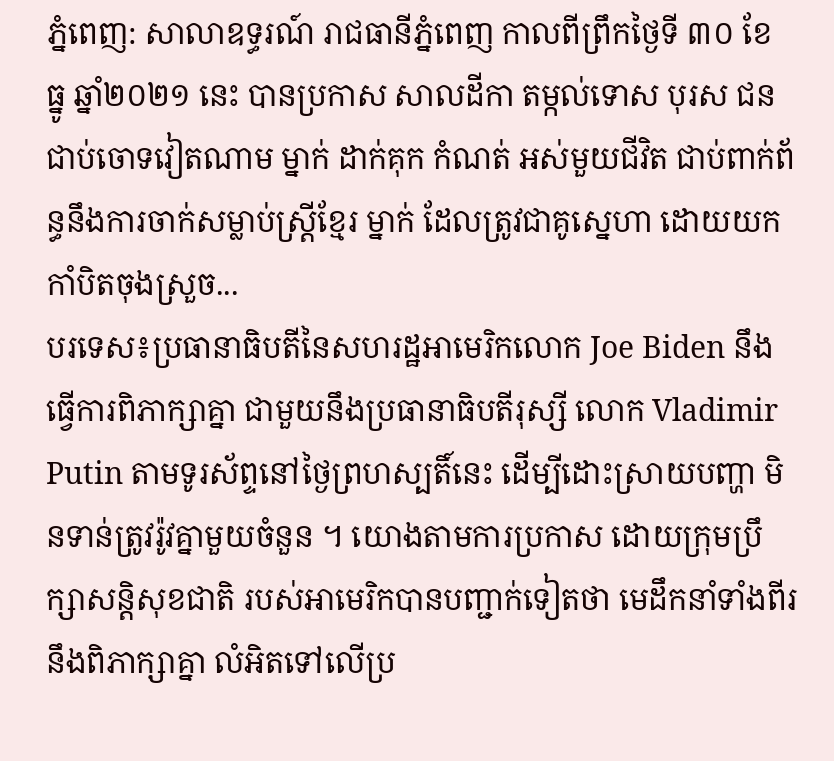ភ្នំពេញ: សាលាឧទ្ធរណ៍ រាជធានីភ្នំពេញ កាលពីព្រឹកថ្ងៃទី ៣០ ខែ ធ្នូ ឆ្នាំ២០២១ នេះ បានប្រកាស សាលដីកា តម្កល់ទោស បុរស ជនជាប់ចោទវៀតណាម ម្នាក់ ដាក់គុក កំណត់ អស់មួយជីវិត ជាប់ពាក់ព័ន្ធនឹងការចាក់សម្លាប់ស្ត្រីខ្មែរ ម្នាក់ ដែលត្រូវជាគូស្នេហា ដោយយកកាំបិតចុងស្រួច...
បរទេស៖ប្រធានាធិបតីនៃសហរដ្ឋអាមេរិកលោក Joe Biden នឹងធ្វើការពិភាក្សាគ្នា ជាមួយនឹងប្រធានាធិបតីរុស្សី លោក Vladimir Putin តាមទូរស័ព្ទនៅថ្ងៃព្រហស្បតិ៍នេះ ដើម្បីដោះស្រាយបញ្ហា មិនទាន់ត្រូវរ៉ូវគ្នាមួយចំនួន ។ យោងតាមការប្រកាស ដោយក្រុមប្រឹក្សាសន្តិសុខជាតិ របស់អាមេរិកបានបញ្ជាក់ទៀតថា មេដឹកនាំទាំងពីរនឹងពិភាក្សាគ្នា លំអិតទៅលើប្រ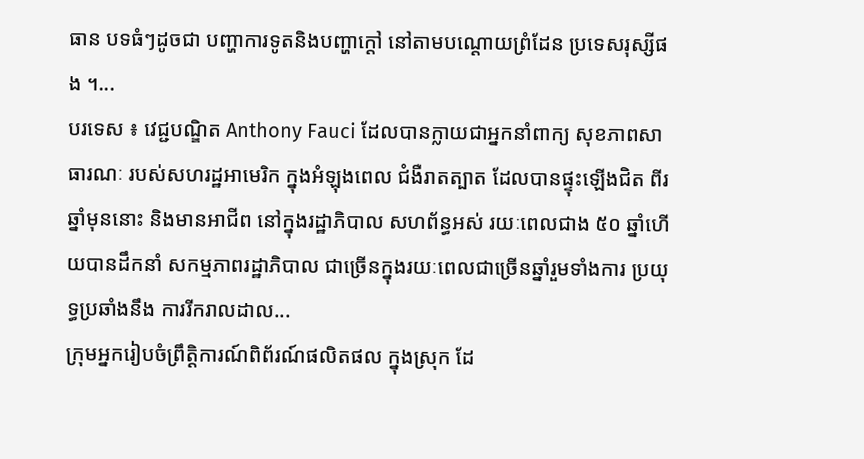ធាន បទធំៗដូចជា បញ្ហាការទូតនិងបញ្ហាក្តៅ នៅតាមបណ្តោយព្រំដែន ប្រទេសរុស្សីផង ។...
បរទេស ៖ វេជ្ជបណ្ឌិត Anthony Fauci ដែលបានក្លាយជាអ្នកនាំពាក្យ សុខភាពសាធារណៈ របស់សហរដ្ឋអាមេរិក ក្នុងអំឡុងពេល ជំងឺរាតត្បាត ដែលបានផ្ទុះឡើងជិត ពីរឆ្នាំមុននោះ និងមានអាជីព នៅក្នុងរដ្ឋាភិបាល សហព័ន្ធអស់ រយៈពេលជាង ៥០ ឆ្នាំហើយបានដឹកនាំ សកម្មភាពរដ្ឋាភិបាល ជាច្រើនក្នុងរយៈពេលជាច្រើនឆ្នាំរួមទាំងការ ប្រយុទ្ធប្រឆាំងនឹង ការរីករាលដាល...
ក្រុមអ្នករៀបចំព្រឹត្ដិការណ៍ពិព័រណ៍ផលិតផល ក្នុងស្រុក ដែ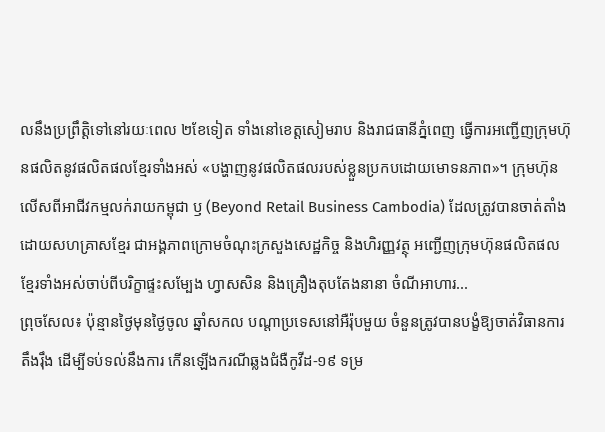លនឹងប្រព្រឹត្ដិទៅនៅរយៈពេល ២ខែទៀត ទាំងនៅខេត្ដសៀមរាប និងរាជធានីភ្នំពេញ ធ្វើការអញ្ជើញក្រុមហ៊ុនផលិតនូវផលិតផលខ្មែរទាំងអស់ «បង្ហាញនូវផលិតផលរបស់ខ្លួនប្រកបដោយមោទនភាព»។ ក្រុមហ៊ុន លើសពីអាជីវកម្មលក់រាយកម្ពុជា ឫ (Beyond Retail Business Cambodia) ដែលត្រូវបានចាត់តាំងដោយសហគ្រាសខ្មែរ ជាអង្គភាពក្រោមចំណុះក្រសួងសេដ្ឋកិច្ច និងហិរញ្ញវត្ថុ អញ្ជើញក្រុមហ៊ុនផលិតផលខ្មែរទាំងអស់ចាប់ពីបរិក្ខាផ្ទះសម្បែង ហ្វាសសិន និងគ្រឿងតុបតែងនានា ចំណីអាហារ...
ព្រុចសែល៖ ប៉ុន្មានថ្ងៃមុនថ្ងៃចូល ឆ្នាំសកល បណ្តាប្រទេសនៅអឺរ៉ុបមួយ ចំនួនត្រូវបានបង្ខំឱ្យចាត់វិធានការ តឹងរ៉ឹង ដើម្បីទប់ទល់នឹងការ កើនឡើងករណីឆ្លងជំងឺកូវីដ-១៩ ទម្រ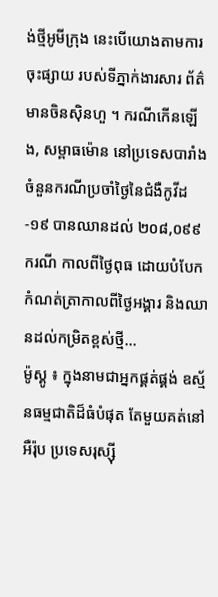ង់ថ្មីអូមីក្រុង នេះបើយោងតាមការចុះផ្សាយ របស់ទីភ្នាក់ងារសារ ព័ត៌មានចិនស៊ិនហួ ។ ករណីកើនឡើង, សម្ពាធម៉ោន នៅប្រទេសបារាំង ចំនួនករណីប្រចាំថ្ងៃនៃជំងឺកូវីដ-១៩ បានឈានដល់ ២០៨,០៩៩ករណី កាលពីថ្ងៃពុធ ដោយបំបែកកំណត់ត្រាកាលពីថ្ងៃអង្គារ និងឈានដល់កម្រិតខ្ពស់ថ្មី...
ម៉ូស្គូ ៖ ក្នុងនាមជាអ្នកផ្គត់ផ្គង់ ឧស្ម័នធម្មជាតិដ៏ធំបំផុត តែមួយគត់នៅអឺរ៉ុប ប្រទេសរុស្ស៊ី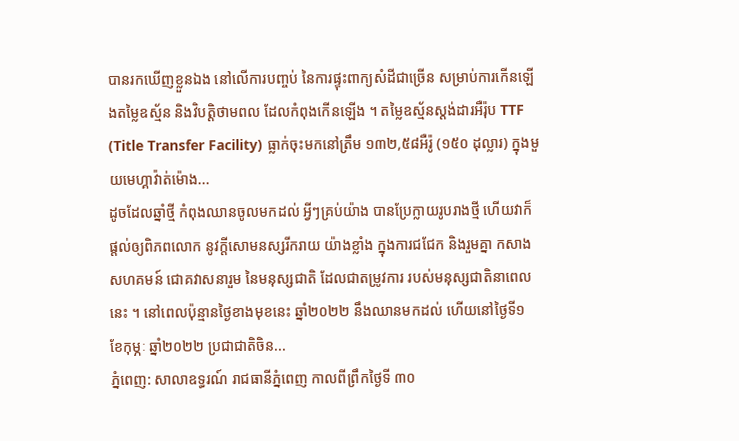បានរកឃើញខ្លួនឯង នៅលើការបញ្ចប់ នៃការផ្ទុះពាក្យសំដីជាច្រើន សម្រាប់ការកើនឡើងតម្លៃឧស្ម័ន និងវិបត្តិថាមពល ដែលកំពុងកើនឡើង ។ តម្លៃឧស្ម័នស្តង់ដារអឺរ៉ុប TTF (Title Transfer Facility) ធ្លាក់ចុះមកនៅត្រឹម ១៣២,៥៨អឺរ៉ូ (១៥០ ដុល្លារ) ក្នុងមួយមេហ្គាវ៉ាត់ម៉ោង...
ដូចដែលឆ្នាំថ្មី កំពុងឈានចូលមកដល់ អ្វីៗគ្រប់យ៉ាង បានប្រែក្លាយរូបរាងថ្មី ហើយវាក៏ផ្តល់ឲ្យពិភពលោក នូវក្តីសោមនស្សរីករាយ យ៉ាងខ្លាំង ក្នុងការជជែក និងរួមគ្នា កសាងសហគមន៍ ជោគវាសនារួម នៃមនុស្សជាតិ ដែលជាតម្រូវការ របស់មនុស្សជាតិនាពេលនេះ ។ នៅពេលប៉ុន្មានថ្ងៃខាងមុខនេះ ឆ្នាំ២០២២ នឹងឈានមកដល់ ហើយនៅថ្ងៃទី១ ខែកុម្ភៈ ឆ្នាំ២០២២ ប្រជាជាតិចិន...
ភ្នំពេញ: សាលាឧទ្ធរណ៍ រាជធានីភ្នំពេញ កាលពីព្រឹកថ្ងៃទី ៣០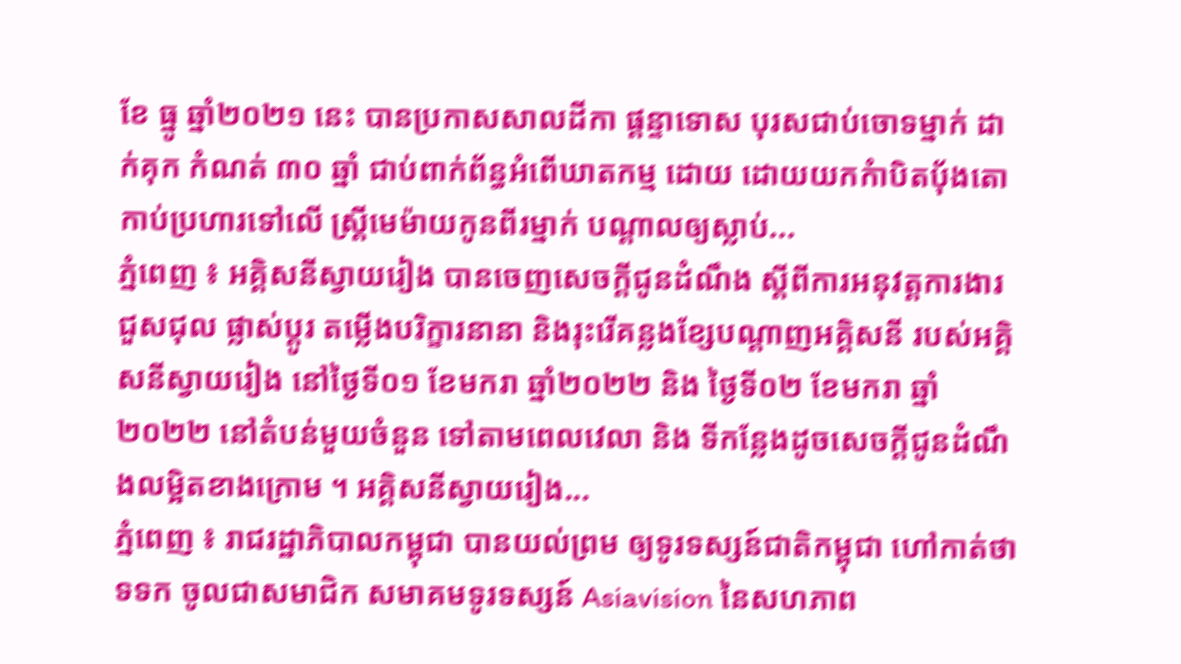ខែ ធ្នូ ឆ្នាំ២០២១ នេះ បានប្រកាសសាលដីកា ផ្តន្ទាទោស បុរសជាប់ចោទម្នាក់ ដាក់គុក កំណត់ ៣០ ឆ្នាំ ជាប់ពាក់ព័ន្ធអំពើឃាតកម្ម ដោយ ដោយយកកំាបិតបុ័ងតោ កាប់ប្រហារទៅលើ ស្ត្រីមេម៉ាយកូនពីរម្នាក់ បណ្តាលឲ្យស្លាប់...
ភ្នំពេញ ៖ អគ្គិសនីស្វាយរៀង បានចេញសេចក្តីជូនដំណឹង ស្តីពីការអនុវត្តការងារជួសជុល ផ្លាស់ប្តូរ តម្លើងបរិក្ខារនានា និងរុះរើគន្លងខ្សែបណ្តាញអគ្គិសនី របស់អគ្គិសនីស្វាយរៀង នៅថ្ងៃទី០១ ខែមករា ឆ្នាំ២០២២ និង ថ្ងៃទី០២ ខែមករា ឆ្នាំ២០២២ នៅតំបន់មួយចំនួន ទៅតាមពេលវេលា និង ទីកន្លែងដូចសេចក្តីជូនដំណឹងលម្អិតខាងក្រោម ។ អគ្គិសនីស្វាយរៀង...
ភ្នំពេញ ៖ រាជរដ្ឋាភិបាលកម្ពុជា បានយល់ព្រម ឲ្យទូរទស្សន៍ជាតិកម្ពុជា ហៅកាត់ថា ទទក ចូលជាសមាជិក សមាគមទូរទស្សន៍ Asiavision នៃសហភាព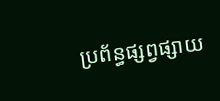ប្រព័ន្ធផ្សព្វផ្សាយ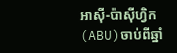អាស៊ី-ប៉ាស៊ីហ្វិក (ABU)ចាប់ពីឆ្នាំ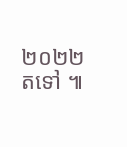២០២២ តទៅ ៕